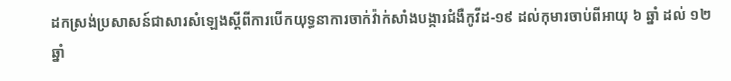ដកស្រង់ប្រសាសន៍ជាសារសំឡេងស្ដីពីការបើកយុទ្ធនាការចាក់វ៉ាក់សាំងបង្ការជំងឺកូវីដ-១៩ ដល់កុមារចាប់ពីអាយុ ៦ ឆ្នាំ ដល់ ១២ ឆ្នាំ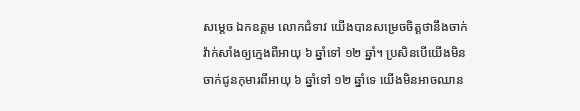សម្តេច ឯកឧត្តម លោកជំទាវ យើងបានសម្រេចចិត្តថានឹងចាក់វ៉ាក់សាំងឲ្យក្មេងពីអាយុ ៦ ឆ្នាំទៅ ១២ ឆ្នាំ។ ប្រសិនបើយើងមិនចាក់ជូនកុមារពីអាយុ ៦ ឆ្នាំទៅ ១២ ឆ្នាំទេ យើងមិនអាចឈាន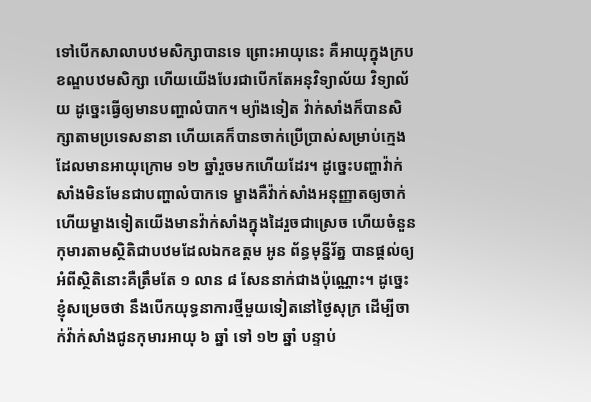ទៅបើកសាលាបឋមសិក្សាបានទេ ព្រោះអាយុនេះ គឺអាយុក្នុងក្របខណ្ឌបឋមសិក្សា ហើយយើងបែរជាបើកតែអនុវិទ្យាល័យ វិទ្យាល័យ ដូច្នេះធ្វើឲ្យមានបញ្ហាលំបាក។ ម្យ៉ាងទៀត វ៉ាក់សាំងក៏បានសិក្សាតាមប្រទេសនានា ហើយគេក៏បានចាក់ប្រើប្រាស់សម្រាប់ក្មេងដែលមានអាយុក្រោម ១២ ឆ្នាំរួចមកហើយដែរ។ ដូច្នេះបញ្ហាវ៉ាក់សាំងមិនមែនជាបញ្ហាលំបាកទេ ម្ខាងគឺវ៉ាក់សាំងអនុញ្ញាតឲ្យចាក់ ហើយម្ខាងទៀតយើងមានវ៉ាក់សាំងក្នុងដៃរួចជាស្រេច ហើយចំនួនកុមារតាមស្ថិតិជាបឋមដែលឯកឧត្តម អូន ព័ន្ធមុន្នីរ័ត្ន បានផ្តល់ឲ្យអំពីស្ថិតិនោះគឺត្រឹមតែ ១ លាន ៨ សែននាក់ជាងប៉ុណ្ណោះ។ ដូច្នេះ ខ្ញុំសម្រេចថា នឹងបើកយុទ្ធនាការថ្មីមួយទៀតនៅថ្ងៃសុក្រ ដើម្បីចាក់វ៉ាក់សាំងជូនកុមារអាយុ ៦ ឆ្នាំ ទៅ ១២ ឆ្នាំ បន្ទាប់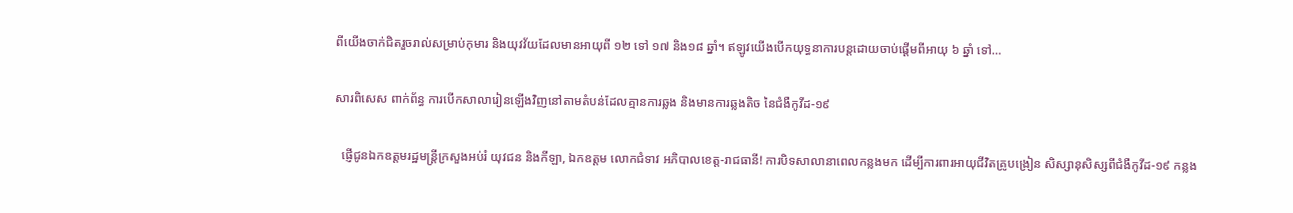ពីយើងចាក់ជិតរួចរាល់សម្រាប់កុមារ និងយុវវ័យដែលមានអាយុពី ១២ ទៅ ១៧ និង១៨ ឆ្នាំ។ ឥឡូវយើងបើកយុទ្ធនាការបន្តដោយចាប់ផ្តើមពីអាយុ ៦ ឆ្នាំ ទៅ…

សារពិសេស ពាក់ព័ន្ធ ការបើកសាលារៀនឡើងវិញនៅតាមតំបន់ដែលគ្មានការឆ្លង និងមានការឆ្លងតិច នៃជំងឺកូវីដ-១៩

  ផ្ញើជូនឯកឧត្តមរដ្ឋមន្ត្រីក្រសួងអប់រំ យុវជន និងកីឡា, ឯកឧត្តម លោកជំទាវ អភិបាលខេត្ត-រាជធានី! ការបិទសាលានាពេលកន្លងមក ដើម្បីការពារអាយុជីវិតគ្រូបង្រៀន សិស្សានុសិស្សពីជំងឺកូវីដ-១៩ កន្លង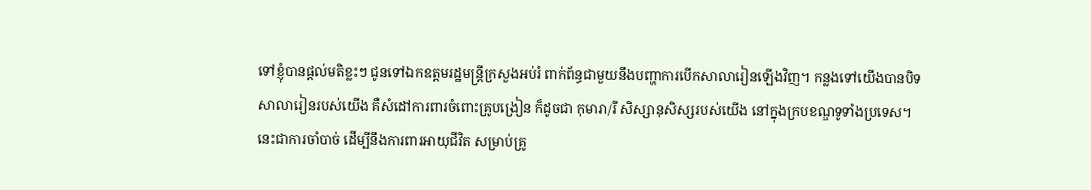ទៅខ្ញុំបានផ្តល់មតិខ្លះៗ ជូនទៅឯកឧត្តមរដ្ឋមន្ត្រីក្រសួងអប់រំ ពាក់ព័ន្ធជាមួយនឹងបញ្ហាការបើកសាលារៀនឡើងវិញ។ កន្លងទៅយើងបានបិទសាលារៀនរបស់យើង គឺសំដៅការពារចំពោះគ្រូបង្រៀន ក៏ដូចជា កុមារា/រី សិស្សានុសិស្សរបស់យើង នៅក្នុងក្របខណ្ឌទូទាំងប្រទេស។ នេះជាការចាំបាច់ ដើម្បីនឹងការពារអាយុជីវិត សម្រាប់គ្រូ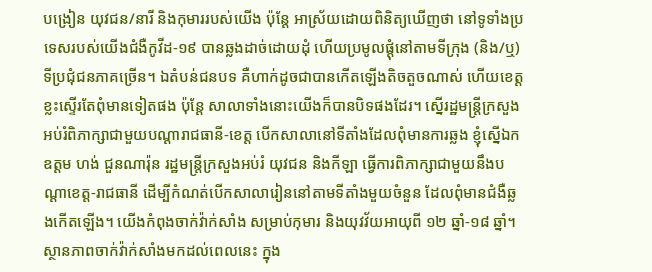បង្រៀន យុវជន/នារី និងកុមាររបស់យើង ប៉ុន្តែ អាស្រ័យដោយពិនិត្យឃើញថា នៅទូទាំងប្រទេសរបស់យើងជំងឺកូវីដ-១៩ បានឆ្លងដាច់ដោយដុំ ហើយប្រមូលផ្តុំនៅតាមទីក្រុង (និង/ឬ)ទីប្រជុំជនភាគច្រើន។ ឯតំបន់ជនបទ គឺហាក់ដូចជាបានកើតឡើងតិចតួចណាស់ ហើយខេត្តខ្លះស្ទើរតែពុំមានទៀតផង ប៉ុន្តែ សាលាទាំងនោះយើងក៏បានបិទផងដែរ។ ស្នើរដ្ឋមន្ត្រីក្រសួងអប់រំពិភាក្សាជាមួយបណ្តារាជធានី-ខេត្ត បើកសាលានៅទីតាំងដែលពុំមានការឆ្លង ខ្ញុំស្នើឯកឧត្តម ហង់ ជួនណារ៉ុន រដ្ឋមន្ត្រីក្រសួងអប់រំ យុវជន និងកីឡា ធ្វើការពិភាក្សាជាមួយនឹងបណ្តាខេត្ត-រាជធានី ដើម្បីកំណត់បើកសាលារៀននៅតាមទីតាំងមួយចំនួន ដែលពុំមានជំងឺឆ្លងកើតឡើង។ យើងកំពុងចាក់វ៉ាក់សាំង សម្រាប់កុមារ និងយុវវ័យអាយុពី ១២ ឆ្នាំ-១៨ ឆ្នាំ។ ស្ថានភាពចាក់វ៉ាក់សាំងមកដល់ពេលនេះ ក្នុង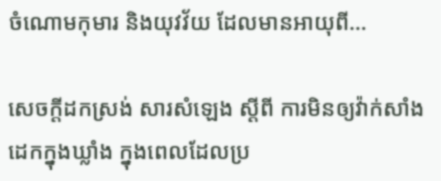ចំណោមកុមារ និងយុវវ័យ ដែលមានអាយុពី…

សេចក្តីដកស្រង់ សារសំឡេង ស្ដីពី ការមិនឲ្យវ៉ាក់សាំងដេកក្នុងឃ្លាំង ក្នុងពេលដែលប្រ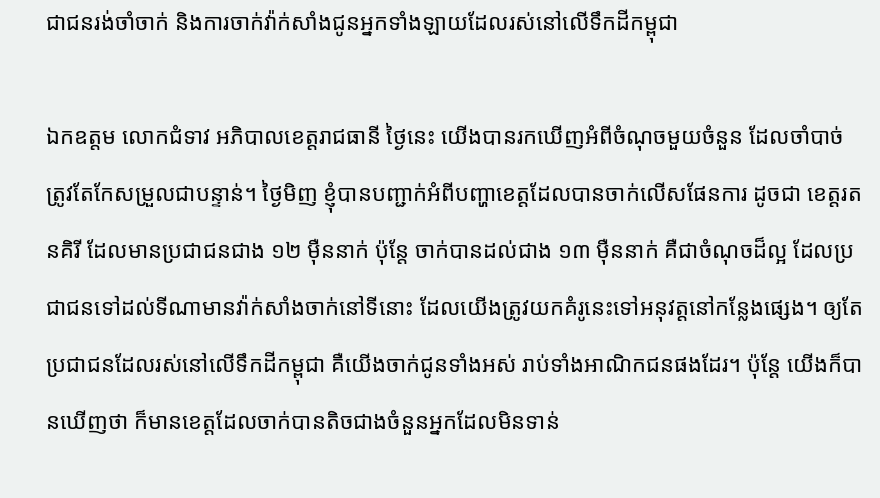ជាជនរង់ចាំចាក់ និងការចាក់វ៉ាក់សាំងជូនអ្នកទាំងឡាយដែលរស់នៅលើទឹកដីកម្ពុជា

ឯកឧត្តម លោកជំទាវ អភិបាលខេត្តរាជធានី ថ្ងៃនេះ យើងបានរកឃើញអំពីចំណុចមួយចំនួន ដែលចាំបាច់ត្រូវតែកែសម្រួលជាបន្ទាន់។ ថ្ងៃមិញ ខ្ញុំបានបញ្ជាក់អំពីបញ្ហាខេត្តដែលបានចាក់លើសផែនការ ដូចជា ខេត្តរតនគិរី ដែលមានប្រជាជនជាង ១២ ម៉ឺននាក់ ប៉ុន្តែ ចាក់បានដល់ជាង ១៣ ម៉ឺននាក់ គឺជាចំណុចដ៏ល្អ ដែលប្រជាជនទៅដល់ទីណាមានវ៉ាក់សាំងចាក់នៅទីនោះ ដែលយើងត្រូវយកគំរូនេះទៅអនុវត្តនៅកន្លែងផ្សេង។ ឲ្យតែប្រជាជនដែលរស់នៅលើទឹកដីកម្ពុជា គឺយើងចាក់ជូនទាំងអស់ រាប់ទាំងអាណិកជនផងដែរ។ ប៉ុន្តែ យើងក៏បានឃើញថា ក៏មានខេត្តដែលចាក់បានតិចជាងចំនួនអ្នកដែលមិនទាន់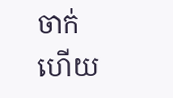ចាក់ ហើយ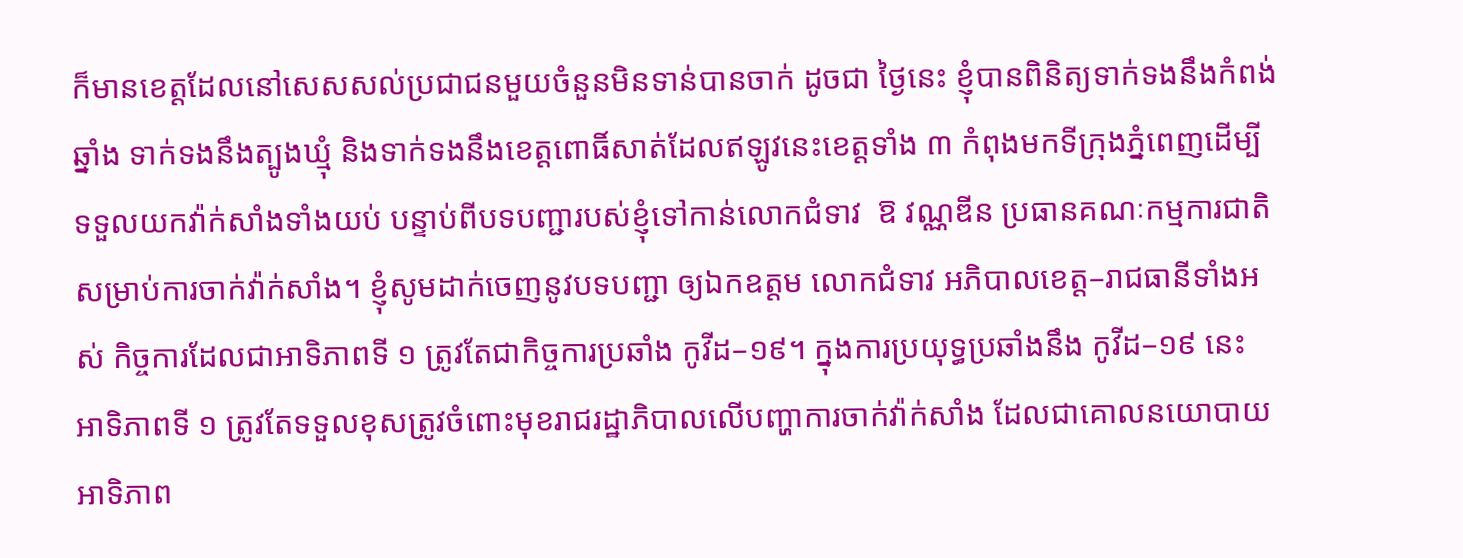ក៏មានខេត្តដែលនៅសេសសល់ប្រជាជនមួយចំនួនមិនទាន់បានចាក់ ដូចជា ថ្ងៃនេះ ខ្ញុំបានពិនិត្យទាក់ទងនឹងកំពង់ឆ្នាំង ទាក់ទងនឹងត្បូងឃ្មុំ និងទាក់ទងនឹងខេត្តពោធិ៍សាត់ដែលឥឡូវនេះខេត្តទាំង ៣ កំពុងមកទីក្រុងភ្នំពេញដើម្បីទទួលយកវ៉ាក់សាំងទាំងយប់ បន្ទាប់ពីបទបញ្ជារបស់ខ្ញុំទៅកាន់លោកជំទាវ  ឱ វណ្ណឌីន ប្រធានគណៈកម្មការជាតិសម្រាប់ការចាក់វ៉ាក់សាំង។ ខ្ញុំសូមដាក់ចេញនូវបទបញ្ជា ឲ្យឯកឧត្តម លោកជំទាវ អភិបាលខេត្ត–រាជធានីទាំងអស់ កិច្ចការដែលជាអាទិភាពទី ១ ត្រូវតែជាកិច្ចការប្រឆាំង កូវីដ–១៩។ ក្នុងការប្រយុទ្ធប្រឆាំងនឹង កូវីដ–១៩ នេះ អាទិភាពទី ១ ត្រូវតែទទួលខុសត្រូវចំពោះមុខរាជរដ្ឋាភិបាលលើបញ្ហាការចាក់វ៉ាក់សាំង ដែលជាគោលនយោបាយអាទិភាព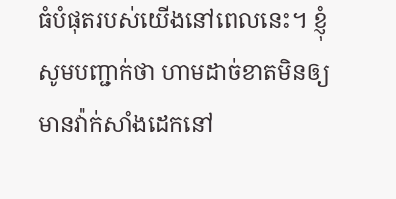ធំបំផុតរបស់យើងនៅពេលនេះ។ ខ្ញុំសូមបញ្ជាក់ថា ហាមដាច់ខាតមិនឲ្យមានវ៉ាក់សាំងដេកនៅ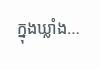ក្នុងឃ្លាំង…